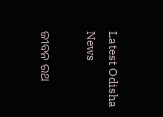Latest Odisha News

ଜୀବନ ରଥ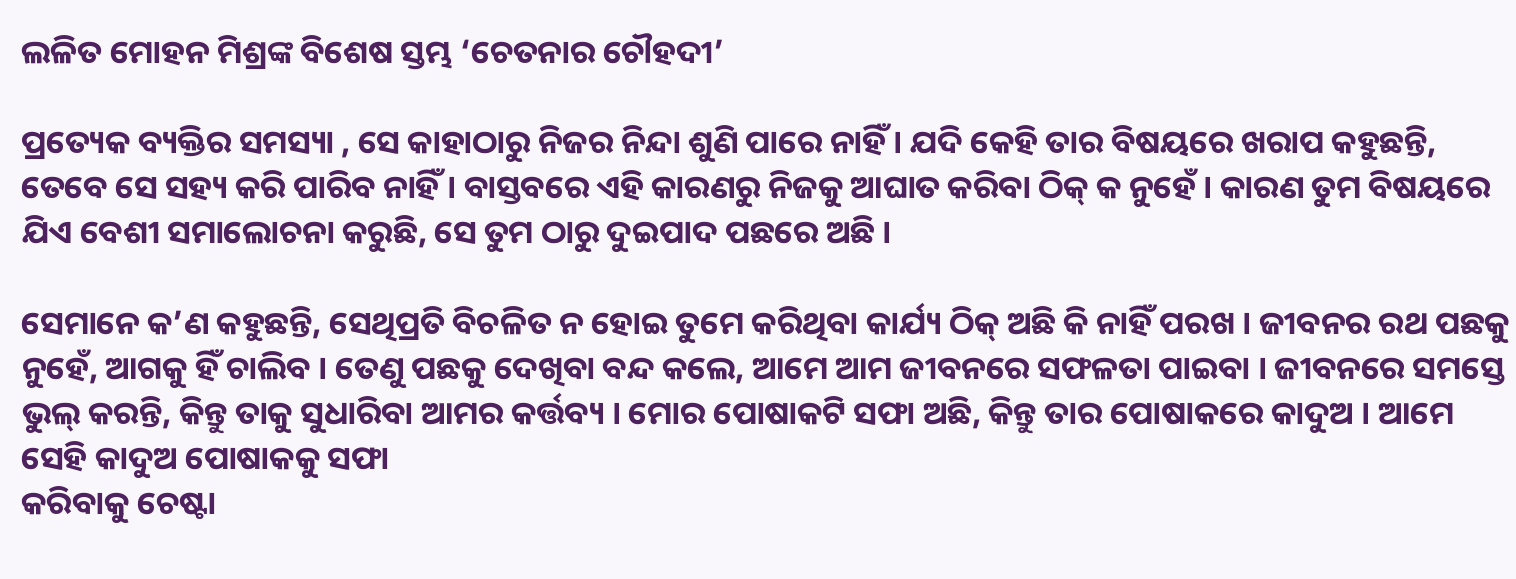ଲଳିତ ମୋହନ ମିଶ୍ରଙ୍କ ବିଶେଷ ସ୍ତମ୍ଭ ‘ଚେତନାର ଚୌହଦୀ’

ପ୍ରତ୍ୟେକ ବ୍ୟକ୍ତିର ସମସ୍ୟା , ସେ କାହାଠାରୁ ନିଜର ନିନ୍ଦା ଶୁଣି ପାରେ ନାହିଁ । ଯଦି କେହି ତାର ବିଷୟରେ ଖରାପ କହୁଛନ୍ତି, ତେବେ ସେ ସହ୍ୟ କରି ପାରିବ ନାହିଁ । ବାସ୍ତବରେ ଏହି କାରଣରୁ ନିଜକୁ ଆଘାତ କରିବା ଠିକ୍ କ ନୁହେଁ । କାରଣ ତୁମ ବିଷୟରେ ଯିଏ ବେଶୀ ସମାଲୋଚନା କରୁଛି, ସେ ତୁମ ଠାରୁ ଦୁଇପାଦ ପଛରେ ଅଛି ।

ସେମାନେ କ’ଣ କହୁଛନ୍ତି, ସେଥିପ୍ରତି ବିଚଳିତ ନ ହୋଇ ତୁମେ କରିଥିବା କାର୍ଯ୍ୟ ଠିକ୍‌ ଅଛି କି ନାହିଁ ପରଖ । ଜୀବନର ରଥ ପଛକୁ ନୁହେଁ, ଆଗକୁ ହିଁ ଚାଲିବ । ତେଣୁ ପଛକୁ ଦେଖିବା ବନ୍ଦ କଲେ, ଆମେ ଆମ ଜୀବନରେ ସଫଳତା ପାଇବା । ଜୀବନରେ ସମସ୍ତେ ଭୁଲ୍ କରନ୍ତି, କିନ୍ତୁ ତାକୁ ସୁଧାରିବା ଆମର କର୍ତ୍ତବ୍ୟ । ମୋର ପୋଷାକଟି ସଫା ଅଛି, କିନ୍ତୁ ତାର ପୋଷାକରେ କାଦୁଅ । ଆମେ ସେହି କାଦୁଅ ପୋଷାକକୁ ସଫା
କରିବାକୁ ଚେଷ୍ଟା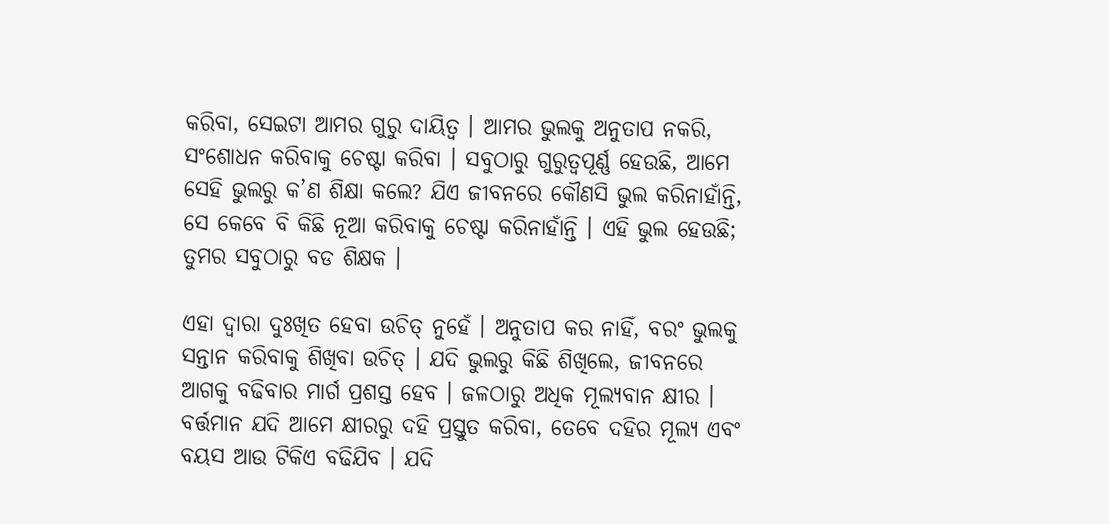କରିବା, ସେଇଟା ଆମର ଗୁରୁ ଦାୟିତ୍ୱ । ଆମର ଭୁଲକୁ ଅନୁତାପ ନକରି, ସଂଶୋଧନ କରିବାକୁ ଚେଷ୍ଟା କରିବା । ସବୁଠାରୁ ଗୁରୁତ୍ୱପୂର୍ଣ୍ଣ ହେଉଛି, ଆମେ ସେହି ଭୁଲରୁ କ’ଣ ଶିକ୍ଷା କଲେ? ଯିଏ ଜୀବନରେ କୌଣସି ଭୁଲ କରିନାହାଁନ୍ତି, ସେ କେବେ ବି କିଛି ନୂଆ କରିବାକୁ ଚେଷ୍ଟା କରିନାହାଁନ୍ତି । ଏହି ଭୁଲ ହେଉଛି; ତୁମର ସବୁଠାରୁ ବଡ ଶିକ୍ଷକ ।

ଏହା ଦ୍ୱାରା ଦୁଃଖିତ ହେବା ଉଚିତ୍ ନୁହେଁ । ଅନୁତାପ କର ନାହିଁ, ବରଂ ଭୁଲକୁ ସନ୍ତାନ କରିବାକୁ ଶିଖିବା ଉଚିତ୍ । ଯଦି ଭୁଲରୁ କିଛି ଶିଖିଲେ, ଜୀବନରେ ଆଗକୁ ବଢିବାର ମାର୍ଗ ପ୍ରଶସ୍ତ ହେବ । ଜଳଠାରୁ ଅଧିକ ମୂଲ୍ୟବାନ କ୍ଷୀର । ବର୍ତ୍ତମାନ ଯଦି ଆମେ କ୍ଷୀରରୁ ଦହି ପ୍ରସ୍ତୁତ କରିବା, ତେବେ ଦହିର ମୂଲ୍ୟ ଏବଂ ବୟସ ଆଉ ଟିକିଏ ବଢିଯିବ । ଯଦି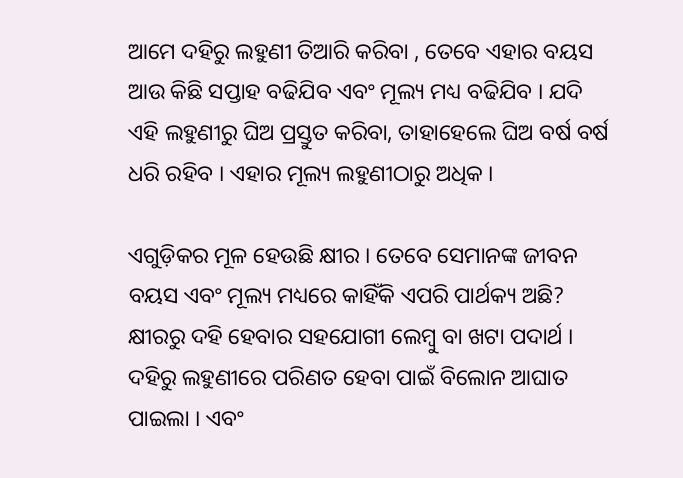ଆମେ ଦହିରୁ ଲହୁଣୀ ତିଆରି କରିବା , ତେବେ ଏହାର ବୟସ ଆଉ କିଛି ସପ୍ତାହ ବଢିଯିବ ଏବଂ ମୂଲ୍ୟ ମଧ୍ୟ ବଢିଯିବ । ଯଦି ଏହି ଲହୁଣୀରୁ ଘିଅ ପ୍ରସ୍ତୁତ କରିବା, ତାହାହେଲେ ଘିଅ ବର୍ଷ ବର୍ଷ ଧରି ରହିବ । ଏହାର ମୂଲ୍ୟ ଲହୁଣୀଠାରୁ ଅଧିକ ।

ଏଗୁଡ଼ିକର ମୂଳ ହେଉଛି କ୍ଷୀର । ତେବେ ସେମାନଙ୍କ ଜୀବନ ବୟସ ଏବଂ ମୂଲ୍ୟ ମଧ୍ୟରେ କାହିଁକି ଏପରି ପାର୍ଥକ୍ୟ ଅଛି? କ୍ଷୀରରୁ ଦହି ହେବାର ସହଯୋଗୀ ଲେମ୍ବୁ ବା ଖଟା ପଦାର୍ଥ । ଦହିରୁ ଲହୁଣୀରେ ପରିଣତ ହେବା ପାଇଁ ବିଲୋନ ଆଘାତ ପାଇଲା । ଏବଂ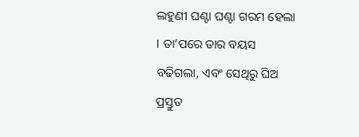ଲହୁଣୀ ଘଣ୍ଟା ଘଣ୍ଟା ଗରମ ହେଲା । ତା’ପରେ ତାର ବୟସ ବଢିଗଲା, ଏବଂ ସେଥିରୁ ଘିଅ ପ୍ରସ୍ତୁତ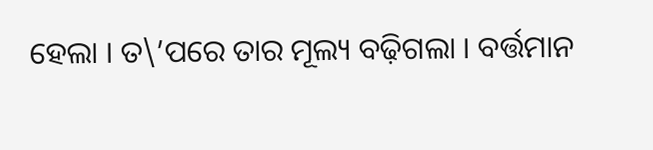ହେଲା । ତ\’ପରେ ତାର ମୂଲ୍ୟ ବଢ଼ିଗଲା । ବର୍ତ୍ତମାନ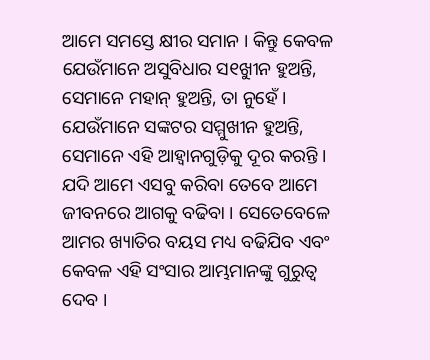ଆମେ ସମସ୍ତେ କ୍ଷୀର ସମାନ । କିନ୍ତୁ କେବଳ ଯେଉଁମାନେ ଅସୁବିଧାର ସ୧ୁଖୀନ ହୁଅନ୍ତି, ସେମାନେ ମହାନ୍ ହୁଅନ୍ତି, ତା ନୁହେଁ । ଯେଉଁମାନେ ସଙ୍କଟର ସମ୍ମୁଖୀନ ହୁଅନ୍ତି, ସେମାନେ ଏହି ଆହ୍ୱାନଗୁଡ଼ିକୁ ଦୂର କରନ୍ତି । ଯଦି ଆମେ ଏସବୁ କରିବା ତେବେ ଆମେ ଜୀବନରେ ଆଗକୁ ବଢିବା । ସେତେବେଳେ ଆମର ଖ୍ୟାତିର ବୟସ ମଧ୍ୟ ବଢିଯିବ ଏବଂ କେବଳ ଏହି ସଂସାର ଆମ୍ଭମାନଙ୍କୁ ଗୁରୁତ୍ୱ ଦେବ ।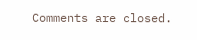Comments are closed.